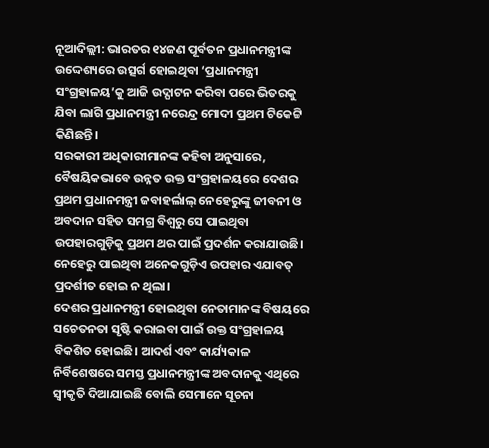ନୂଆଦିଲ୍ଲୀ: ଭାରତର ୧୪ଜଣ ପୂର୍ବତନ ପ୍ରଧାନମନ୍ତ୍ରୀଙ୍କ ଉଦ୍ଦେଶ୍ୟରେ ଉତ୍ସର୍ଗ ହୋଇଥିବା ‘ପ୍ରଧାନମନ୍ତ୍ରୀ ସଂଗ୍ରହାଳୟ’କୁ ଆଜି ଉଦ୍ଘାଟନ କରିବା ପରେ ଭିତରକୁ ଯିବା ଲାଗି ପ୍ରଧାନମନ୍ତ୍ରୀ ନରେନ୍ଦ୍ର ମୋଦୀ ପ୍ରଥମ ଟିକେଟ୍ଟି କିଣିଛନ୍ତି।
ସରକାରୀ ଅଧିକାରୀମାନଙ୍କ କହିବା ଅନୁସାରେ, ବୈଷୟିକଭାବେ ଉନ୍ନତ ଉକ୍ତ ସଂଗ୍ରହାଳୟରେ ଦେଶର ପ୍ରଥମ ପ୍ରଧାନମନ୍ତ୍ରୀ ଜବାହର୍ଲାଲ୍ ନେହେରୁଙ୍କୁ ଜୀବନୀ ଓ ଅବଦାନ ସହିତ ସମଗ୍ର ବିଶ୍ବରୁ ସେ ପାଇଥିବା ଉପହାରଗୁଡ଼ିକୁ ପ୍ରଥମ ଥର ପାଇଁ ପ୍ରଦର୍ଶନ କରାଯାଉଛି। ନେହେରୁ ପାଇଥିବା ଅନେକଗୁଡ଼ିଏ ଉପହାର ଏଯାବତ୍ ପ୍ରଦର୍ଶୀତ ହୋଇ ନ ଥିଲା।
ଦେଶର ପ୍ରଧାନମନ୍ତ୍ରୀ ହୋଇଥିବା ନେତାମାନଙ୍କ ବିଷୟରେ ସଚେତନତା ସୃଷ୍ଟି କରାଇବା ପାଇଁ ଉକ୍ତ ସଂଗ୍ରହାଳୟ ବିକଶିତ ହୋଇଛି। ଆଦର୍ଶ ଏବଂ କାର୍ଯ୍ୟକାଳ ନିର୍ବିଶେଷରେ ସମସ୍ତ ପ୍ରଧାନମନ୍ତ୍ରୀଙ୍କ ଅବଦାନକୁ ଏଥିରେ ସ୍ବୀକୃତି ଦିଆଯାଇଛି ବୋଲି ସେମାନେ ସୂଚନା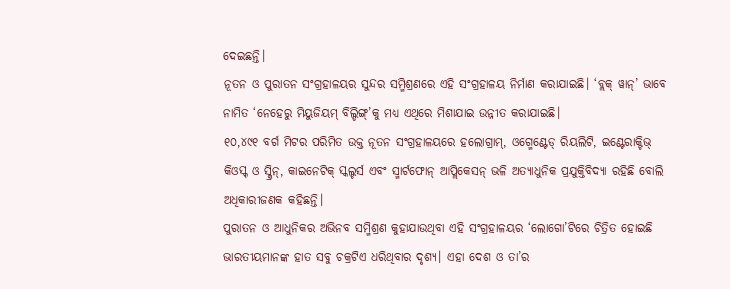ଦେଇଛନ୍ତି।
ନୂତନ ଓ ପୁରାତନ ସଂଗ୍ରହାଳୟର ସୁନ୍ଦର ସମ୍ମିଶ୍ରଣରେ ଏହି ସଂଗ୍ରହାଳୟ ନିର୍ମାଣ କରାଯାଇଛି। ‘ବ୍ଲକ୍ ୱାନ୍’ ଭାବେ ନାମିତ ‘ନେହେରୁ ମିୟୁଜିୟମ୍ ବିଲ୍ଡିଙ୍ଗ୍’କୁ ମଧ୍ୟ ଏଥିରେ ମିଶାଯାଇ ଉନ୍ନୀତ କରାଯାଇଛି।
୧୦,୪୯୧ ବର୍ଗ ମିଟର ପରିମିତ ଉକ୍ତ ନୂତନ ସଂଗ୍ରହାଳୟରେ ହଲୋଗ୍ରାମ୍, ଓଗ୍ମେଣ୍ଟେଡ୍ ରିୟଲିଟି, ଇଣ୍ଟେରାକ୍ଟିଭ୍ କିଓସ୍କ୍ ଓ ସ୍କ୍ରିନ୍, କାଇନେଟିକ୍ ସ୍କଲ୍ଚର୍ସ ଏବଂ ସ୍ମାର୍ଟଫୋନ୍ ଆପ୍ଲିକେସନ୍ ଭଳି ଅତ୍ୟାଧୁନିକ ପ୍ରଯୁକ୍ତିବିଦ୍ୟା ରହିଛି ବୋଲି ଅଧିକାରୀଜଣକ କହିଛନ୍ତି।
ପୁରାତନ ଓ ଆଧୁନିକର ଅଭିନବ ସମ୍ମିଶ୍ରଣ କୁହାଯାଉଥିବା ଏହି ସଂଗ୍ରହାଳୟର ‘ଲୋଗୋ’ଟିରେ ଚିତ୍ରିତ ହୋଇଛି ଭାରତୀୟମାନଙ୍କ ହାତ ସବୁ ଚକ୍ରଟିଏ ଧରିଥିବାର ଦୃଶ୍ୟ। ଏହା ଦେଶ ଓ ତା’ର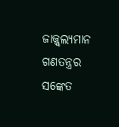ଜାଜ୍ଜ୍ବଲ୍ୟମାନ ଗଣତନ୍ତ୍ରର ସଙ୍କେତ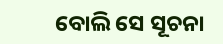ବୋଲି ସେ ସୂଚନା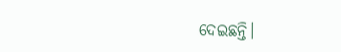ଦେଇଛନ୍ତି।